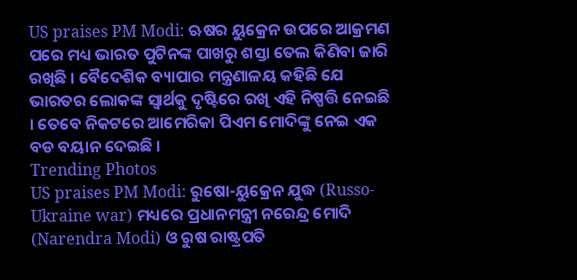US praises PM Modi: ଋଷର ୟୁକ୍ରେନ ଉପରେ ଆକ୍ରମଣ ପରେ ମଧ୍ୟ ଭାରତ ପୁଟିନଙ୍କ ପାଖରୁ ଶସ୍ତା ତେଲ କିଣିବା ଜାରି ରଖିଛି । ବୈଦେଶିକ ବ୍ୟାପାର ମନ୍ତ୍ରଣାଳୟ କହିଛି ଯେ ଭାରତର ଲୋକଙ୍କ ସ୍ୱାର୍ଥକୁ ଦୃଷ୍ଟିରେ ରଖି ଏହି ନିଷ୍ପତ୍ତି ନେଇଛି । ତେବେ ନିକଟରେ ଆମେରିକା ପିଏମ ମୋଦିଙ୍କୁ ନେଇ ଏକ ବଡ ବୟାନ ଦେଇଛି ।
Trending Photos
US praises PM Modi: ରୁଷୋ-ୟୁକ୍ରେନ ଯୁଦ୍ଧ (Russo-Ukraine war) ମଧ୍ୟରେ ପ୍ରଧାନମନ୍ତ୍ରୀ ନରେନ୍ଦ୍ର ମୋଦି (Narendra Modi) ଓ ରୁଷ ରାଷ୍ଟ୍ରପତି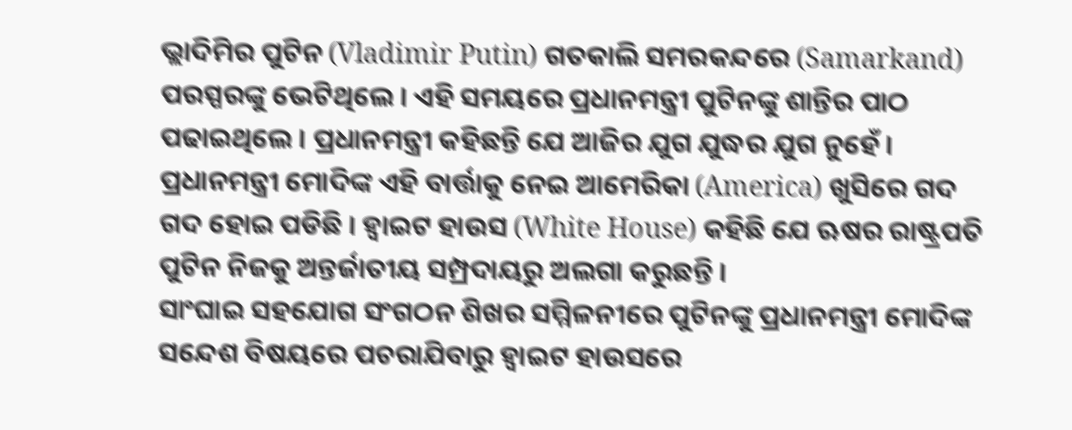ଭ୍ଲାଦିମିର ପୁଟିନ (Vladimir Putin) ଗତକାଲି ସମରକନ୍ଦରେ (Samarkand) ପରସ୍ପରଙ୍କୁ ଭେଟିଥିଲେ । ଏହି ସମୟରେ ପ୍ରଧାନମନ୍ତ୍ରୀ ପୁଟିନଙ୍କୁ ଶାନ୍ତିର ପାଠ ପଢାଇଥିଲେ । ପ୍ରଧାନମନ୍ତ୍ରୀ କହିଛନ୍ତି ଯେ ଆଜିର ଯୁଗ ଯୁଦ୍ଧର ଯୁଗ ନୁହେଁ । ପ୍ରଧାନମନ୍ତ୍ରୀ ମୋଦିଙ୍କ ଏହି ବାର୍ତ୍ତାକୁ ନେଇ ଆମେରିକା (America) ଖୁସିରେ ଗଦ ଗଦ ହୋଇ ପଡିଛି । ହ୍ୱାଇଟ ହାଉସ (White House) କହିଛି ଯେ ଋଷର ରାଷ୍ଟ୍ରପତି ପୁଟିନ ନିଜକୁ ଅନ୍ତର୍ଜାତୀୟ ସମ୍ପ୍ରଦାୟରୁ ଅଲଗା କରୁଛନ୍ତି ।
ସାଂଘାଇ ସହଯୋଗ ସଂଗଠନ ଶିଖର ସମ୍ମିଳନୀରେ ପୁଟିନଙ୍କୁ ପ୍ରଧାନମନ୍ତ୍ରୀ ମୋଦିଙ୍କ ସନ୍ଦେଶ ବିଷୟରେ ପଚରାଯିବାରୁ ହ୍ୱାଇଟ ହାଉସରେ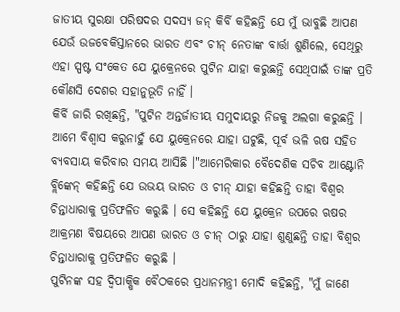ଜାତୀୟ ସୁରକ୍ଷା ପରିଷଦର ସଦସ୍ୟ ଜନ୍ କିର୍ବି କହିଛନ୍ତି ଯେ ମୁଁ ଭାବୁଛି ଆପଣ ଯେଉଁ ଉଜବେକିସ୍ତାନରେ ଭାରତ ଏବଂ ଚୀନ୍ ନେତାଙ୍କ ବାର୍ତ୍ତା ଶୁଣିଲେ, ସେଥିରୁ ଏହା ସ୍ପଷ୍ଟ ସଂକେତ ଯେ ୟୁକ୍ରେନରେ ପୁଟିନ ଯାହା କରୁଛନ୍ତି ସେଥିପାଇଁ ତାଙ୍କ ପ୍ରତି କୌଣସି ଦେଶର ସହାନୁଭୂତି ନାହିଁ ।
କିର୍ବି ଜାରି ରଖିଛନ୍ତି, "ପୁଟିନ ଅନ୍ତର୍ଜାତୀୟ ସମୁଦାୟରୁ ନିଜକୁ ଅଲଗା କରୁଛନ୍ତି । ଆମେ ବିଶ୍ୱାସ କରୁନାହୁଁ ଯେ ୟୁକ୍ରେନରେ ଯାହା ଘଟୁଛି, ପୂର୍ବ ଭଳି ଋଷ ସହିତ ବ୍ୟବସାୟ କରିବାର ସମୟ ଆସିଛି ।"ଆମେରିକାର ବୈଦେଶିକ ସଚିବ ଆଣ୍ଟୋନି ବ୍ଲିଙ୍କେନ୍ କହିଛନ୍ତି ଯେ ଉଭୟ ଭାରତ ଓ ଚୀନ୍ ଯାହା କହିଛନ୍ତି ତାହା ବିଶ୍ୱର ଚିନ୍ତାଧାରାକୁ ପ୍ରତିଫଳିତ କରୁଛି । ସେ କହିଛନ୍ତି ଯେ ୟୁକ୍ରେନ ଉପରେ ଋଷର ଆକ୍ରମଣ ବିଷୟରେ ଆପଣ ଭାରତ ଓ ଚୀନ୍ ଠାରୁ ଯାହା ଶୁଣୁଛନ୍ତି ତାହା ବିଶ୍ୱର ଚିନ୍ତାଧାରାକୁ ପ୍ରତିଫଳିତ କରୁଛି ।
ପୁଟିନଙ୍କ ସହ ଦ୍ୱିପାକ୍ଷିକ ବୈଠକରେ ପ୍ରଧାନମନ୍ତ୍ରୀ ମୋଦି କହିଛନ୍ତି, "ମୁଁ ଜାଣେ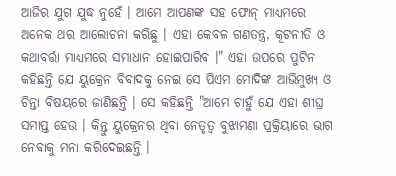ଆଜିର ଯୁଗ ଯୁଦ୍ଧ ନୁହେଁ । ଆମେ ଆପଣଙ୍କ ସହ ଫୋନ୍ ମାଧ୍ୟମରେ ଅନେକ ଥର ଆଲୋଚନା କରିଛୁ । ଏହା କେବଳ ଗଣତନ୍ତ୍ର, କୂଟନୀତି ଓ କଥାବର୍ତ୍ତା ମାଧ୍ୟମରେ ସମାଧାନ ହୋଇପାରିବ ।" ଏହା ଉପରେ ପୁଟିନ କହିଛନ୍ତି ଯେ ୟୁକ୍ରେନ ବିବାଦକୁ ନେଇ ସେ ପିଏମ ମୋଦିଙ୍କ ଆଭିମୁଖ୍ୟ ଓ ଚିନ୍ତା ବିଷୟରେ ଜାଣିଛନ୍ତି । ସେ କହିଛନ୍ତି "ଆମେ ଚାହୁଁ ଯେ ଏହା ଶୀଘ୍ର ସମାପ୍ତ ହେଉ । କିନ୍ତୁ ୟୁକ୍ରେନର ଥିବା ନେତୃତ୍ୱ ବୁଝାମଣା ପ୍ରକ୍ରିୟାରେ ଭାଗ ନେବାକୁ ମନା କରିଦେଇଛନ୍ତି ।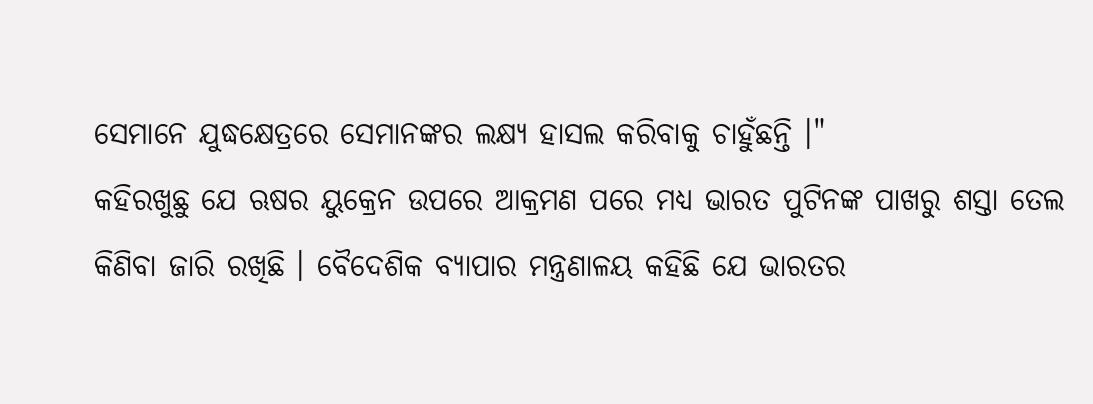ସେମାନେ ଯୁଦ୍ଧକ୍ଷେତ୍ରରେ ସେମାନଙ୍କର ଲକ୍ଷ୍ୟ ହାସଲ କରିବାକୁ ଚାହୁଁଛନ୍ତି ।"
କହିରଖୁଛୁ ଯେ ଋଷର ୟୁକ୍ରେନ ଉପରେ ଆକ୍ରମଣ ପରେ ମଧ୍ୟ ଭାରତ ପୁଟିନଙ୍କ ପାଖରୁ ଶସ୍ତା ତେଲ କିଣିବା ଜାରି ରଖିଛି । ବୈଦେଶିକ ବ୍ୟାପାର ମନ୍ତ୍ରଣାଳୟ କହିଛି ଯେ ଭାରତର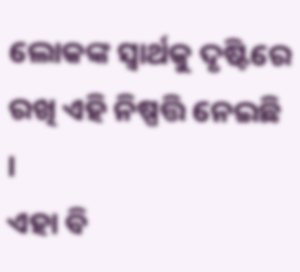ଲୋକଙ୍କ ସ୍ୱାର୍ଥକୁ ଦୃଷ୍ଟିରେ ରଖି ଏହି ନିଷ୍ପତ୍ତି ନେଇଛି ।
ଏହା ବି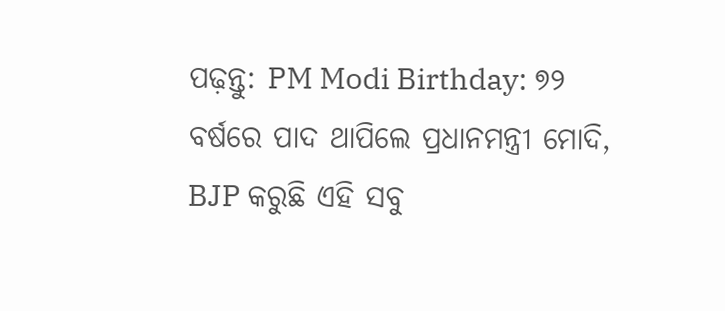ପଢ଼ନ୍ତୁ: PM Modi Birthday: ୭୨ ବର୍ଷରେ ପାଦ ଥାପିଲେ ପ୍ରଧାନମନ୍ତ୍ରୀ ମୋଦି, BJP କରୁଛି ଏହି ସବୁ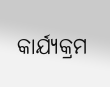କାର୍ଯ୍ୟକ୍ରମ